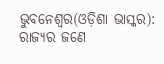ଭୁବନେଶ୍ୱର(ଓଡ଼ିଶା ଭାସ୍କର): ରାଜ୍ୟର ଜଣେ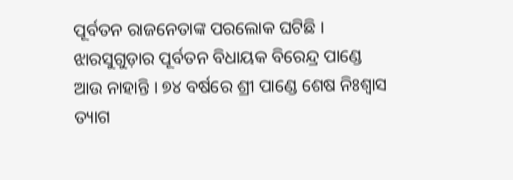ପୂର୍ବତନ ରାଜନେତାଙ୍କ ପରଲୋକ ଘଟିଛି । ଝାରସୁଗୁଡ଼ାର ପୂର୍ବତନ ବିଧାୟକ ବିରେନ୍ଦ୍ର ପାଣ୍ଡେ ଆଉ ନାହାନ୍ତି । ୭୪ ବର୍ଷରେ ଶ୍ରୀ ପାଣ୍ଡେ ଶେଷ ନିଃଶ୍ୱାସ ତ୍ୟାଗ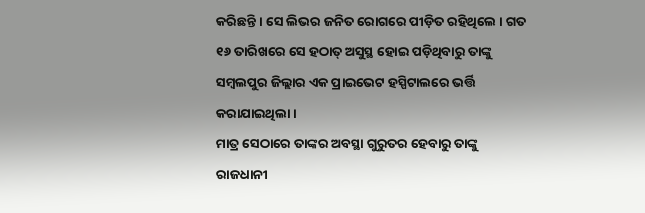କରିଛନ୍ତି । ସେ ଲିଭର ଜନିତ ରୋଗରେ ପୀଡ଼ିତ ରହିଥିଲେ । ଗତ ୧୬ ତାରିଖରେ ସେ ହଠାତ୍ ଅସୁସ୍ଥ ହୋଇ ପଡ଼ିଥିବାରୁ ତାଙ୍କୁ ସମ୍ବଲପୁର ଜିଲ୍ଲାର ଏକ ପ୍ରାଇଭେଟ ହସ୍ପିଟାଲରେ ଭର୍ତ୍ତି କରାଯାଇଥିଲା ।
ମାତ୍ର ସେଠାରେ ତାଙ୍କର ଅବସ୍ଥା ଗୁରୁତର ହେବାରୁ ତାଙ୍କୁ ରାଜଧାନୀ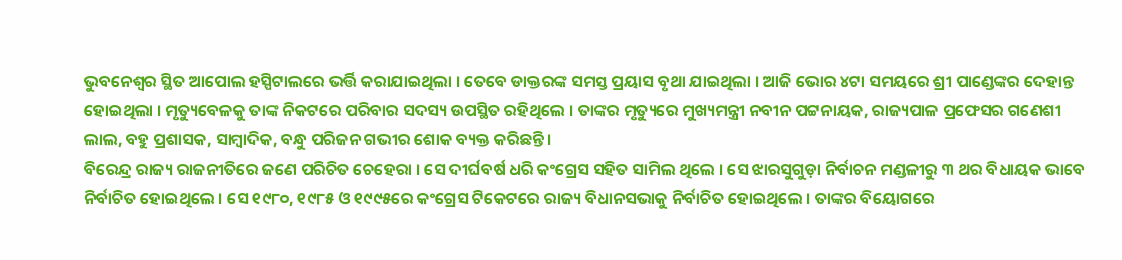ଭୁବନେଶ୍ୱର ସ୍ଥିତ ଆପୋଲ ହସ୍ପିଟାଲରେ ଭର୍ତ୍ତି କରାଯାଇଥିଲା । ତେବେ ଡାକ୍ତରଙ୍କ ସମସ୍ତ ପ୍ରୟାସ ବୃଥା ଯାଇଥିଲା । ଆଜି ଭୋର ୪ଟା ସମୟରେ ଶ୍ରୀ ପାଣ୍ଡେଙ୍କର ଦେହାନ୍ତ ହୋଇଥିଲା । ମୃତ୍ୟୁବେଳକୁ ତାଙ୍କ ନିକଟରେ ପରିବାର ସଦସ୍ୟ ଉପସ୍ଥିତ ରହିଥିଲେ । ତାଙ୍କର ମୃତ୍ୟୁରେ ମୁଖ୍ୟମନ୍ତ୍ରୀ ନବୀନ ପଟ୍ଟନାୟକ, ରାଜ୍ୟପାଳ ପ୍ରଫେସର ଗଣେଶୀ ଲାଲ, ବହୁ ପ୍ରଶାସକ, ସାମ୍ବାଦିକ, ବନ୍ଧୁ ପରିଜନ ଗଭୀର ଶୋକ ବ୍ୟକ୍ତ କରିଛନ୍ତି ।
ବିରେନ୍ଦ୍ର ରାଜ୍ୟ ରାଜନୀତିରେ ଜଣେ ପରିଚିତ ଚେହେରା । ସେ ଦୀର୍ଘବର୍ଷ ଧରି କଂଗ୍ରେସ ସହିତ ସାମିଲ ଥିଲେ । ସେ ଝାରସୁଗୁଡ଼ା ନିର୍ବାଚନ ମଣ୍ଡଳୀରୁ ୩ ଥର ବିଧାୟକ ଭାବେ ନିର୍ବାଚିତ ହୋଇଥିଲେ । ସେ ୧୯୮୦, ୧୯୮୫ ଓ ୧୯୯୫ରେ କଂଗ୍ରେସ ଟିକେଟରେ ରାଜ୍ୟ ବିଧାନସଭାକୁ ନିର୍ବାଚିତ ହୋଇଥିଲେ । ତାଙ୍କର ବିୟୋଗରେ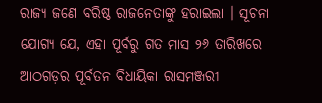ରାଜ୍ୟ ଜଣେ ବରିଷ୍ଠ ରାଜନେତାଙ୍କୁ ହରାଇଲା । ସୂଚନା ଯୋଗ୍ୟ ଯେ, ଏହା ପୂର୍ବରୁ ଗତ ମାସ ୨୬ ତାରିଖରେ ଆଠଗଡ଼ର ପୂର୍ବତନ ବିଧାୟିକା ରାସମଞ୍ଜରୀ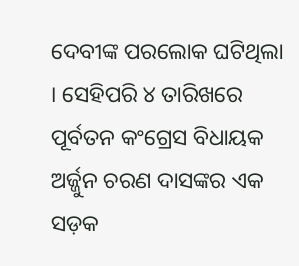ଦେବୀଙ୍କ ପରଲୋକ ଘଟିଥିଲା । ସେହିପରି ୪ ତାରିଖରେ ପୂର୍ବତନ କଂଗ୍ରେସ ବିଧାୟକ ଅର୍ଜ୍ଜୁନ ଚରଣ ଦାସଙ୍କର ଏକ ସଡ଼କ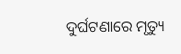ଦୁର୍ଘଟଣାରେ ମୃତ୍ୟୁ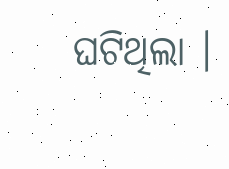ଘଟିଥିଲା ।